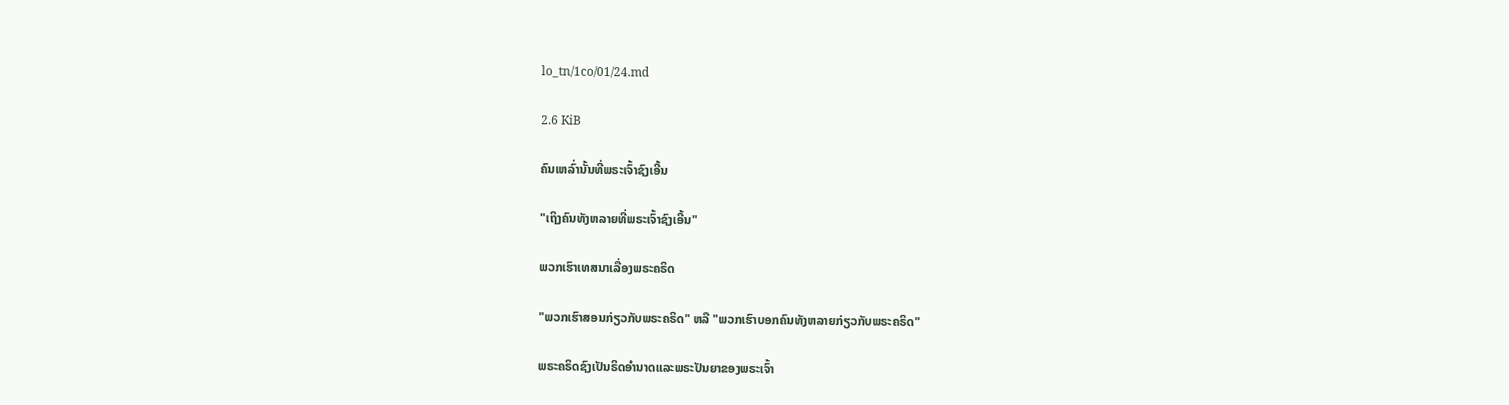lo_tn/1co/01/24.md

2.6 KiB

ຄົນເຫລົ່ານັ້ນທີ່ພຣະເຈົ້າຊົງເອີ້ນ

"ເຖິງຄົນທັງຫລາຍທີ່ພຣະເຈົ້າຊົງເອີ້ນ"

ພວກເຮົາເທສນາເລື່ອງພຣະຄຣິດ

"ພວກເຮົາສອນກ່ຽວກັບພຣະຄຣິດ" ຫລື "ພວກເຮົາບອກຄົນທັງຫລາຍກ່ຽວກັບພຣະຄຣິດ"

ພຣະຄຣິດຊົງເປັນຣິດອຳນາດແລະພຣະປັນຍາຂອງພຣະເຈົ້າ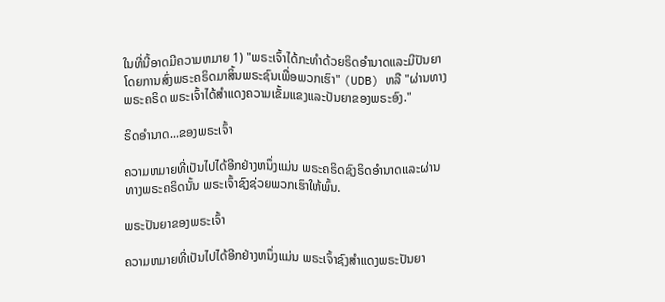ໃນທີ່ນີ້ອາດມີຄວາມຫມາຍ 1) "ພຣະເຈົ້າໄດ້ກະທຳດ້ວຍຣິດອຳນາດແລະມີປັນຍາໂດຍການສົ່ງພຣະຄຣິດມາສິ້ນພຣະຊົນເພື່ອພວກເຮົາ" (UDB) ຫລື "ຜ່ານທາງພຣະຄຣິດ ພຣະເຈົ້າໄດ້ສຳແດງຄວາມເຂັ້ມແຂງແລະປັນຍາຂອງພຣະອົງ."

ຣິດອຳນາດ...ຂອງພຣະເຈົ້າ

ຄວາມຫມາຍທີ່ເປັນໄປໄດ້ອີກຢ່າງຫນຶ່ງແມ່ນ ພຣະຄຣິດຊົງຣິດອຳນາດແລະຜ່ານທາງພຣະຄຣິດນັ້ນ ພຣະເຈົ້າຊົງຊ່ວຍພວກເຮົາໃຫ້ພົ້ນ.

ພຣະປັນຍາຂອງພຣະເຈົ້າ

ຄວາມຫມາຍທີ່ເປັນໄປໄດ້ອີກຢ່າງຫນຶ່ງແມ່ນ ພຣະເຈົ້າຊົງສຳແດງພຣະປັນຍາ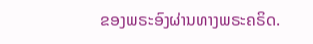ຂອງພຣະອົງຜ່ານທາງພຣະຄຣິດ.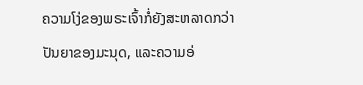ຄວາມໂງ່ຂອງພຣະເຈົ້າກໍ່ຍັງສະຫລາດກວ່າປັນຍາຂອງມະນຸດ, ແລະຄວາມອ່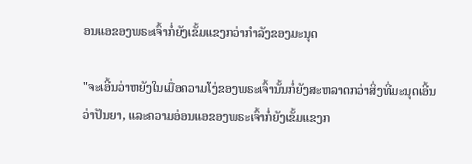ອນແອຂອງພຣະເຈົ້າກໍ່ຍັງເຂັ້ມແຂງກວ່າກຳລັງຂອງມະນຸດ

"ຈະເອີ້ນວ່າຫຍັງໃນເມື່ອຄວາມໂງ່ຂອງພຣະເຈົ້ານັ້ນກໍ່ຍັງສະຫລາດກວ່າສິ່ງທີ່ມະນຸດເອີ້ນວ່າປັນຍາ, ແລະຄວາມອ່ອນແອຂອງພຣະເຈົ້າກໍ່ຍັງເຂັ້ມແຂງກ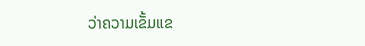ວ່າຄວາມເຂັ້ມແຂ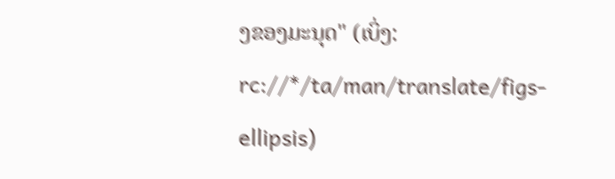ງຂອງມະນຸດ" (ເບິ່ງ: rc://*/ta/man/translate/figs-ellipsis)